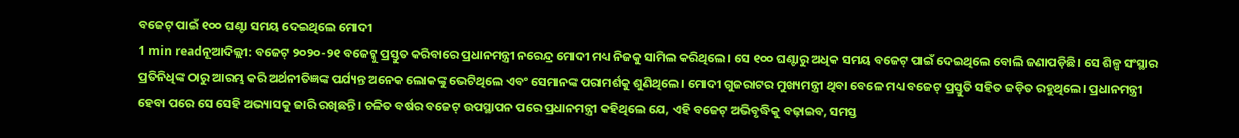ବଜେଟ୍ ପାଇଁ ୧୦୦ ଘଣ୍ଟା ସମୟ ଦେଇଥିଲେ ମୋଦୀ
1 min readନୂଆଦିଲ୍ଲୀ: ବଜେଟ୍ ୨୦୨୦-୨୧ ବଜେଟ୍କୁ ପ୍ରସ୍ତୁତ କରିବାରେ ପ୍ରଧାନମନ୍ତ୍ରୀ ନରେନ୍ଦ୍ର ମୋଦୀ ମଧ୍ୟ ନିଜକୁ ସାମିଲ କରିଥିଲେ। ସେ ୧୦୦ ଘଣ୍ଟାରୁ ଅଧିକ ସମୟ ବଜେଟ୍ ପାଇଁ ଦେଇଥିଲେ ବୋଲି ଜଣାପଡ଼ିଛି। ସେ ଶିଳ୍ପ ସଂସ୍ଥାର ପ୍ରତିନିଧିଙ୍କ ଠାରୁ ଆରମ୍ଭ କରି ଅର୍ଥନୀତିଜ୍ଞଙ୍କ ପର୍ଯ୍ୟନ୍ତ ଅନେକ ଲୋକଙ୍କୁ ଭେଟିଥିଲେ ଏବଂ ସେମାନଙ୍କ ପରାମର୍ଶକୁ ଶୁଣିଥିଲେ। ମୋଦୀ ଗୁଜରାଟର ମୁଖ୍ୟମନ୍ତ୍ରୀ ଥିବା ବେଳେ ମଧ୍ୟ ବଜେଟ୍ ପ୍ରସ୍ତୁତି ସହିତ ଜଡ଼ିତ ରହୁଥିଲେ। ପ୍ରଧାନମନ୍ତ୍ରୀ ହେବା ପରେ ସେ ସେହି ଅଭ୍ୟାସକୁ ଜାରି ରଖିଛନ୍ତି। ଚଳିତ ବର୍ଷର ବଜେଟ୍ ଉପସ୍ଥାପନ ପରେ ପ୍ରଧାନମନ୍ତ୍ରୀ କହିଥିଲେ ଯେ, ଏହି ବଜେଟ୍ ଅଭିବୃଦ୍ଧିକୁ ବଢ଼ାଇବ, ସମସ୍ତ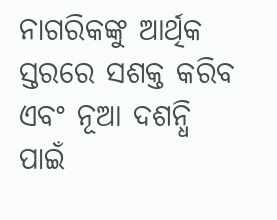ନାଗରିକଙ୍କୁ ଆର୍ଥିକ ସ୍ତରରେ ସଶକ୍ତ କରିବ ଏବଂ ନୂଆ ଦଶନ୍ଧି ପାଇଁ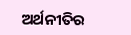ଅର୍ଥନୀତିର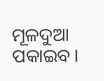ମୂଳଦୁଆ ପକାଇବ।